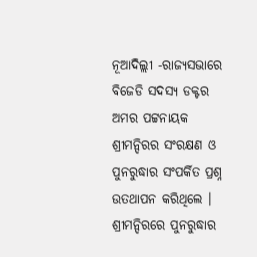ନୂଆଦିଲ୍ଲୀ -ରାଜ୍ୟସଭାରେ ବିଜେଡି ସଦସ୍ୟ ଡକ୍ଟର ଅମର ପଟ୍ଟନାୟକ ଶ୍ରୀମନ୍ଦିରର ସଂରକ୍ଷଣ ଓ ପୁନରୁଦ୍ଧାର ସଂପର୍କିତ ପ୍ରଶ୍ନ ଉତଥାପନ କରିଥିଲେ । ଶ୍ରୀମନ୍ଦିରରେ ପୁନରୁଦ୍ଧାର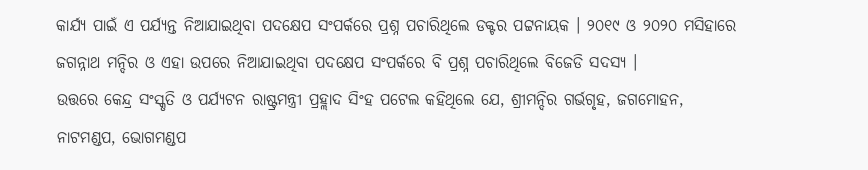କାର୍ଯ୍ୟ ପାଇଁ ଏ ପର୍ଯ୍ୟନ୍ତ ନିଆଯାଇଥିବା ପଦକ୍ଷେପ ସଂପର୍କରେ ପ୍ରଶ୍ନ ପଚାରିଥିଲେ ଡକ୍ଟର ପଟ୍ଟନାୟକ । ୨୦୧୯ ଓ ୨୦୨୦ ମସିହାରେ ଜଗନ୍ନାଥ ମନ୍ଦିର ଓ ଏହା ଉପରେ ନିଆଯାଇଥିବା ପଦକ୍ଷେପ ସଂପର୍କରେ ବି ପ୍ରଶ୍ନ ପଚାରିଥିଲେ ବିଜେଡି ସଦସ୍ୟ ।
ଉତ୍ତରେ କେନ୍ଦ୍ର ସଂସ୍କୃତି ଓ ପର୍ଯ୍ୟଟନ ରାଷ୍ଟ୍ରମନ୍ତ୍ରୀ ପ୍ରହ୍ଲାଦ ସିଂହ ପଟେଲ କହିଥିଲେ ଯେ, ଶ୍ରୀମନ୍ଦିର ଗର୍ଭଗୃହ, ଜଗମୋହନ, ନାଟମଣ୍ଡପ, ଭୋଗମଣ୍ଡପ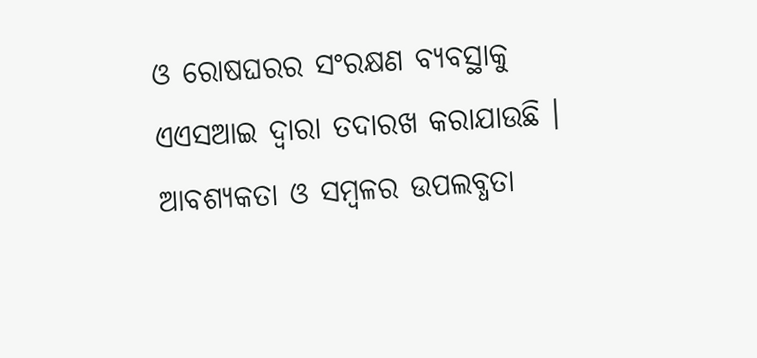ଓ ରୋଷଘରର ସଂରକ୍ଷଣ ବ୍ୟବସ୍ଥାକୁ ଏଏସଆଇ ଦ୍ୱାରା ତଦାରଖ କରାଯାଉଛି । ଆବଶ୍ୟକତା ଓ ସମ୍ବଳର ଉପଲବ୍ଧତା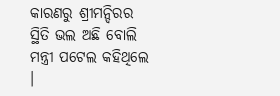କାରଣରୁ ଶ୍ରୀମନ୍ଦିରର ସ୍ଥିତି ଭଲ ଅଛି ବୋଲି ମନ୍ତ୍ରୀ ପଟେଲ କହିଥିଲେ ।